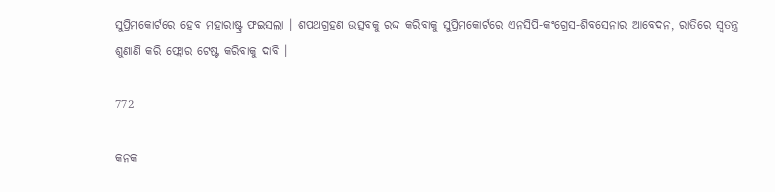ସୁପ୍ରିମକୋର୍ଟରେ ହେବ ମହାରାଷ୍ଟ୍ର ଫଇସଲା । ଶପଥଗ୍ରହଣ ଉତ୍ସବକୁ ରଦ୍ଦ କରିବାକୁ ସୁପ୍ରିମକୋର୍ଟରେ ଏନସିପି-କଂଗ୍ରେସ-ଶିବସେନାର ଆବେଦନ, ରାତିରେ ସ୍ୱତନ୍ତ୍ର ଶୁଣାଣି କରି ଫ୍ଲୋର ଟେଷ୍ଟ କରିବାକୁ ଦାବି ।

772

କନକ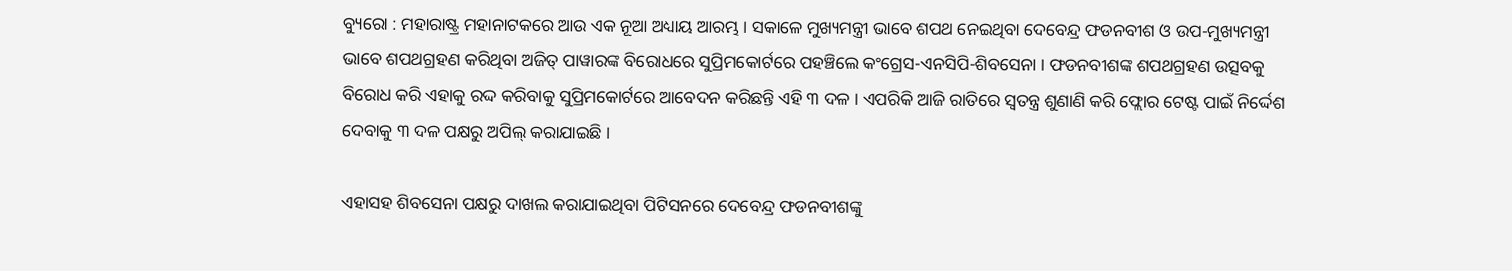ବ୍ୟୁରୋ : ମହାରାଷ୍ଟ୍ର ମହାନାଟକରେ ଆଉ ଏକ ନୂଆ ଅଧ୍ୟାୟ ଆରମ୍ଭ । ସକାଳେ ମୁଖ୍ୟମନ୍ତ୍ରୀ ଭାବେ ଶପଥ ନେଇଥିବା ଦେବେନ୍ଦ୍ର ଫଡନବୀଶ ଓ ଉପ-ମୁଖ୍ୟମନ୍ତ୍ରୀ ଭାବେ ଶପଥଗ୍ରହଣ କରିଥିବା ଅଜିତ୍ ପାୱାରଙ୍କ ବିରୋଧରେ ସୁପ୍ରିମକୋର୍ଟରେ ପହଞ୍ଚିଲେ କଂଗ୍ରେସ-ଏନସିପି-ଶିବସେନା । ଫଡନବୀଶଙ୍କ ଶପଥଗ୍ରହଣ ଉତ୍ସବକୁ ବିରୋଧ କରି ଏହାକୁ ରଦ୍ଦ କରିବାକୁ ସୁପ୍ରିମକୋର୍ଟରେ ଆବେଦନ କରିଛନ୍ତି ଏହି ୩ ଦଳ । ଏପରିକି ଆଜି ରାତିରେ ସ୍ୱତନ୍ତ୍ର ଶୁଣାଣି କରି ଫ୍ଲୋର ଟେଷ୍ଟ ପାଇଁ ନିର୍ଦ୍ଦେଶ ଦେବାକୁ ୩ ଦଳ ପକ୍ଷରୁ ଅପିଲ୍ କରାଯାଇଛି ।

ଏହାସହ ଶିବସେନା ପକ୍ଷରୁ ଦାଖଲ କରାଯାଇଥିବା ପିଟିସନରେ ଦେବେନ୍ଦ୍ର ଫଡନବୀଶଙ୍କୁ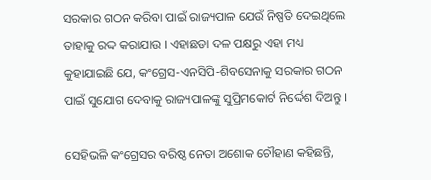ସରକାର ଗଠନ କରିବା ପାଇଁ ରାଜ୍ୟପାଳ ଯେଉଁ ନିଷ୍ପତି ଦେଇଥିଲେ ତାହାକୁ ରଦ୍ଦ କରାଯାଉ । ଏହାଛଡା ଦଳ ପକ୍ଷରୁ ଏହା ମଧ୍ୟ କୁହାଯାଇଛି ଯେ, କଂଗ୍ରେସ-ଏନସିପି-ଶିବସେନାକୁ ସରକାର ଗଠନ ପାଇଁ ସୁଯୋଗ ଦେବାକୁ ରାଜ୍ୟପାଳଙ୍କୁ ସୁପ୍ରିମକୋର୍ଟ ନିର୍ଦ୍ଦେଶ ଦିଅନ୍ତୁ ।

ସେହିଭଳି କଂଗ୍ରେସର ବରିଷ୍ଠ ନେତା ଅଶୋକ ଚୌହାଣ କହିଛନ୍ତି,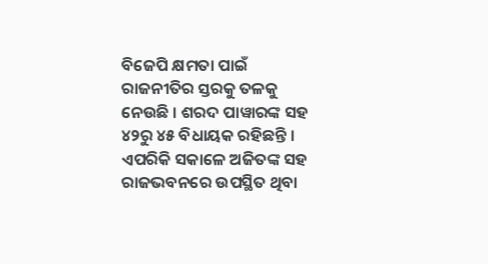ବିଜେପି କ୍ଷମତା ପାଇଁ ରାଜନୀତିର ସ୍ତରକୁ ତଳକୁ ନେଉଛି । ଶରଦ ପାୱାରଙ୍କ ସହ ୪୨ରୁ ୪୫ ବିଧାୟକ ରହିଛନ୍ତି । ଏପରିକି ସକାଳେ ଅଜିତଙ୍କ ସହ ରାଜଭବନରେ ଉପସ୍ଥିତ ଥିବା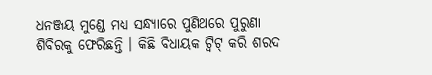ଧନଞ୍ଜୟ ମୁଣ୍ଡେ ମଧ୍ୟ ସନ୍ଧ୍ୟାରେ ପୁଣିଥରେ ପୁରୁଣା ଶିବିରକୁ ଫେରିଛନ୍ତି । କିଛି ବିଧାୟକ ଟ୍ୱିଟ୍ କରି ଶରଦ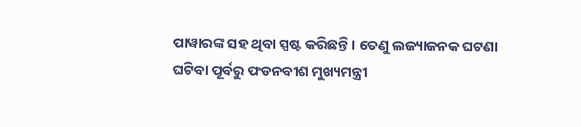ପାୱାରଙ୍କ ସହ ଥିବା ସ୍ପଷ୍ଟ କରିଛନ୍ତି । ତେଣୁ ଲଜ୍ୟାଜନକ ଘଟଣା ଘଟିବା ପୂର୍ବରୁ ଫଡନବୀଶ ମୁଖ୍ୟମନ୍ତ୍ରୀ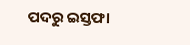ପଦରୁ ଇସ୍ତଫା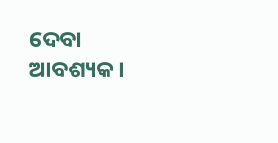ଦେବା ଆବଶ୍ୟକ ।